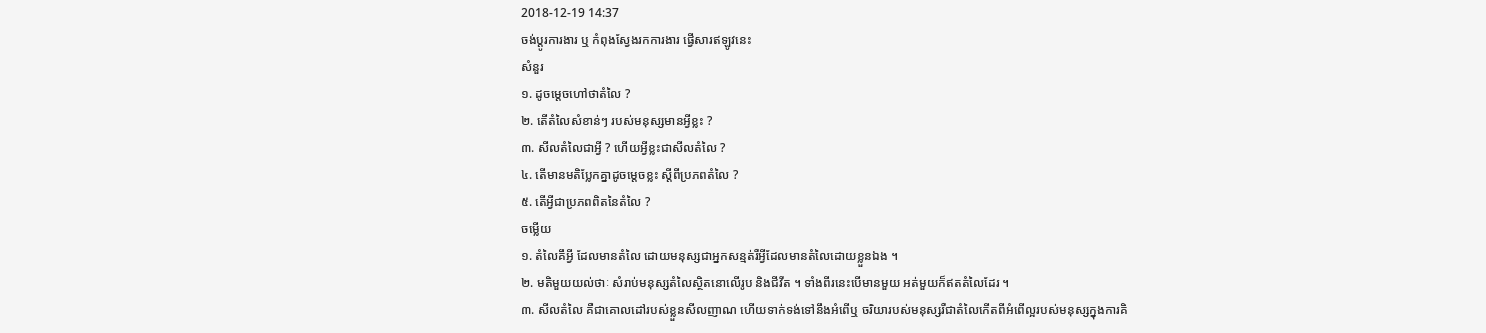2018-12-19 14:37
ចង់ប្តូរការងារ ឬ កំពុងស្វែងរកការងារ ផ្វើសារឥឡូវនេះ
សំនួរ
១. ដូចម្តេចហៅថាតំលៃ ?
២. តើតំលៃសំខាន់ៗ របស់មនុស្សមានអ្វីខ្លះ ?
៣. សីលតំលៃជាអ្វី ? ហើយអ្វីខ្លះជាសីលតំលៃ ?
៤. តើមានមតិប្លែកគ្នាដូចម្តេចខ្លះ ស្តីពីប្រភពតំលៃ ?
៥. តើអ្វីជាប្រភពពិតនៃតំលៃ ?
ចម្លើយ
១. តំលៃគឹអ្វី ដែលមានតំលៃ ដោយមនុស្សជាអ្នកសន្មត់រឺអ្វីដែលមានតំលៃដោយខ្លួនឯង ។
២. មតិមួយយល់ថាៈ សំរាប់មនុស្សតំលៃស្ថិតនោលើរូប និងជីវីត ។ ទាំងពីរនេះបើមានមួយ អត់មួយក៏ឥតតំលៃដែរ ។
៣. សីលតំលៃ គឺជាគោលដៅរបស់ខ្លួនសីលញាណ ហើយទាក់ទង់ទៅនឹងអំពើឬ ចរិយារបស់មនុស្សរឺជាតំលៃកើតពីអំពើល្អរបស់មនុស្សក្នុងការគិ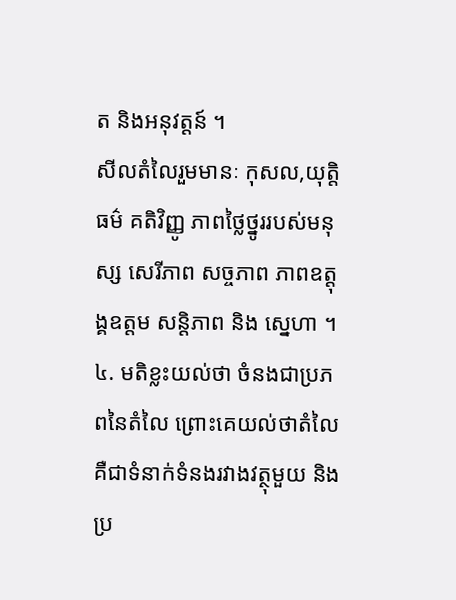ត និងអនុវត្តន៍ ។
សីលតំលៃរួមមានៈ កុសល,យុត្តិធម៌ គតិវិញ្ញូ ភាពថ្លៃថ្នូររបស់មនុស្ស សេរីភាព សច្ចភាព ភាពឧត្តុង្គឧត្តម សន្តិភាព និង ស្នេហា ។
៤. មតិខ្លះយល់ថា ចំនងជាប្រភពនៃតំលៃ ព្រោះគេយល់ថាតំលៃគឺជាទំនាក់ទំនងរវាងវត្ថុមួយ និងប្រ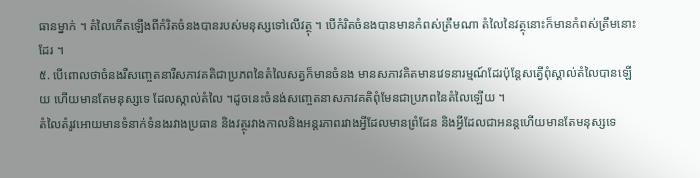ធានម្នាក់ ។ តំលៃកើតឡើងពីកំរិតចំនងបានរបស់មនុស្សទៅលើវត្ថុ ។ បើកំរិតចំនងបានមានកំពស់ត្រឹមណា តំលៃនៃវត្ថុនោះក៏មានកំពស់ត្រឹមនោះដែរ ។
៥. បើពោលថាចំនងរឺសញ្ចេតនារឺសភាវគតិជាប្រភពនៃតំលៃសត្វក៏មានចំនង មានសភាវគិតមានវេទនារម្មណ៍ដែរប៉ុន្តែសតើ្វពុំស្គាល់តំលៃបានឡើយ ហើយមានតែមនុស្សទេ ដែលស្កាល់តំលៃ ។ដូចនេះចំនង់សញ្ចេតនាសភាវគតិពុំមែនជាប្រភពនៃតំលៃឡើយ ។
តំលៃតំរូវអោយមានទំនាក់ទំនងរវាងប្រធាន និងវត្ថុរវាងកាលនិងអន្តរភាពរវាងអ្វីដែលមានព្រំដែន និងអ្វីដែលជាអនន្តហើយមានតែមនុស្សទេ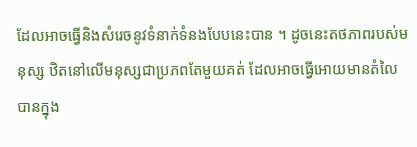ដែលអាចធ្វើនិងសំរេចនូវទំនាក់ទំនងបែបនេះបាន ។ ដូចនេះតថភាពរបស់មនុស្ស ឋិតនៅលើមនុស្សជាប្រភពតែមួយគត់ ដែលអាចធ្វើអោយមានតំលៃបានក្នុង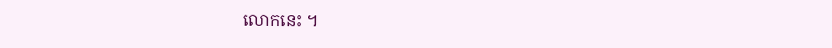លោកនេះ ។